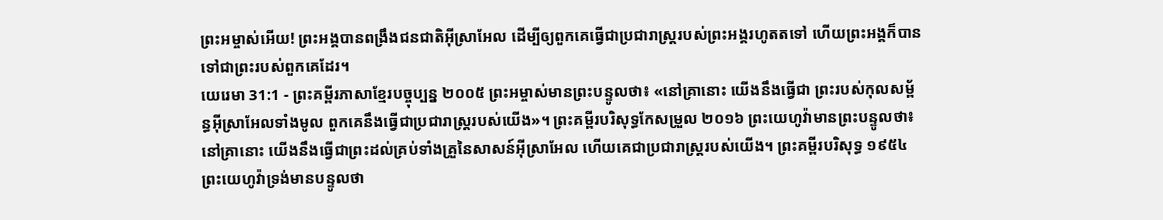ព្រះអម្ចាស់អើយ! ព្រះអង្គបានពង្រឹងជនជាតិអ៊ីស្រាអែល ដើម្បីឲ្យពួកគេធ្វើជាប្រជារាស្ត្ររបស់ព្រះអង្គរហូតតទៅ ហើយព្រះអង្គក៏បានទៅជាព្រះរបស់ពួកគេដែរ។
យេរេមា 31:1 - ព្រះគម្ពីរភាសាខ្មែរបច្ចុប្បន្ន ២០០៥ ព្រះអម្ចាស់មានព្រះបន្ទូលថា៖ «នៅគ្រានោះ យើងនឹងធ្វើជា ព្រះរបស់កុលសម្ព័ន្ធអ៊ីស្រាអែលទាំងមូល ពួកគេនឹងធ្វើជាប្រជារាស្ត្ររបស់យើង»។ ព្រះគម្ពីរបរិសុទ្ធកែសម្រួល ២០១៦ ព្រះយេហូវ៉ាមានព្រះបន្ទូលថា៖ នៅគ្រានោះ យើងនឹងធ្វើជាព្រះដល់គ្រប់ទាំងគ្រួនៃសាសន៍អ៊ីស្រាអែល ហើយគេជាប្រជារាស្ត្ររបស់យើង។ ព្រះគម្ពីរបរិសុទ្ធ ១៩៥៤ ព្រះយេហូវ៉ាទ្រង់មានបន្ទូលថា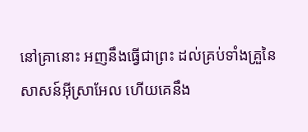នៅគ្រានោះ អញនឹងធ្វើជាព្រះ ដល់គ្រប់ទាំងគ្រួនៃសាសន៍អ៊ីស្រាអែល ហើយគេនឹង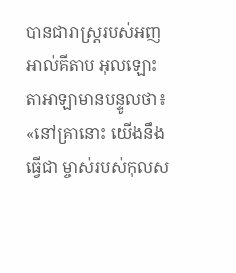បានជារាស្ត្ររបស់អញ អាល់គីតាប អុលឡោះតាអាឡាមានបន្ទូលថា៖ «នៅគ្រានោះ យើងនឹងធ្វើជា ម្ចាស់របស់កុលស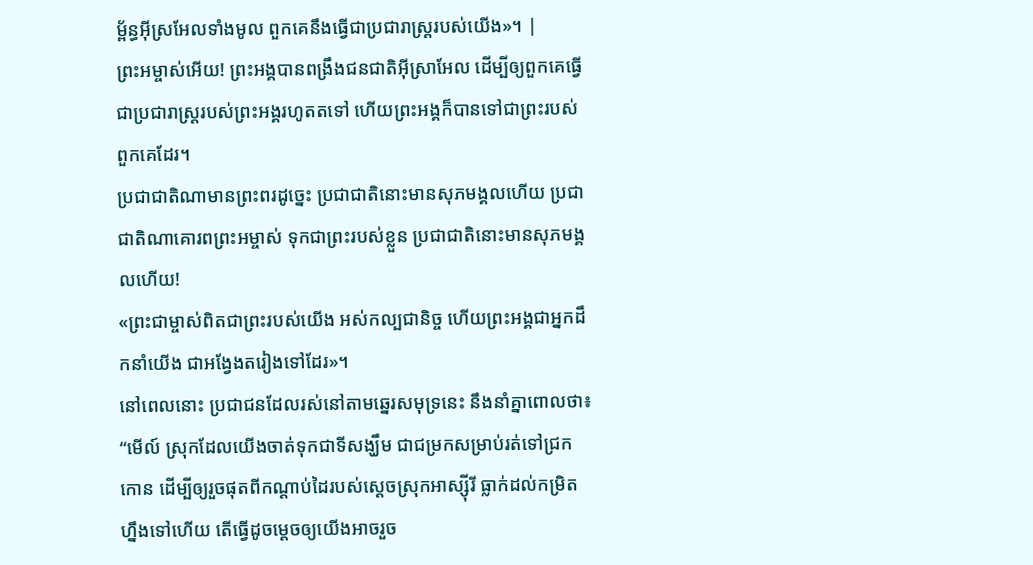ម្ព័ន្ធអ៊ីស្រអែលទាំងមូល ពួកគេនឹងធ្វើជាប្រជារាស្ត្ររបស់យើង»។ |
ព្រះអម្ចាស់អើយ! ព្រះអង្គបានពង្រឹងជនជាតិអ៊ីស្រាអែល ដើម្បីឲ្យពួកគេធ្វើជាប្រជារាស្ត្ររបស់ព្រះអង្គរហូតតទៅ ហើយព្រះអង្គក៏បានទៅជាព្រះរបស់ពួកគេដែរ។
ប្រជាជាតិណាមានព្រះពរដូច្នេះ ប្រជាជាតិនោះមានសុភមង្គលហើយ ប្រជាជាតិណាគោរពព្រះអម្ចាស់ ទុកជាព្រះរបស់ខ្លួន ប្រជាជាតិនោះមានសុភមង្គលហើយ!
«ព្រះជាម្ចាស់ពិតជាព្រះរបស់យើង អស់កល្បជានិច្ច ហើយព្រះអង្គជាអ្នកដឹកនាំយើង ជាអង្វែងតរៀងទៅដែរ»។
នៅពេលនោះ ប្រជាជនដែលរស់នៅតាមឆ្នេរសមុទ្រនេះ នឹងនាំគ្នាពោលថា៖ “មើល៍ ស្រុកដែលយើងចាត់ទុកជាទីសង្ឃឹម ជាជម្រកសម្រាប់រត់ទៅជ្រកកោន ដើម្បីឲ្យរួចផុតពីកណ្ដាប់ដៃរបស់ស្ដេចស្រុកអាស្ស៊ីរី ធ្លាក់ដល់កម្រិតហ្នឹងទៅហើយ តើធ្វើដូចម្ដេចឲ្យយើងអាចរួច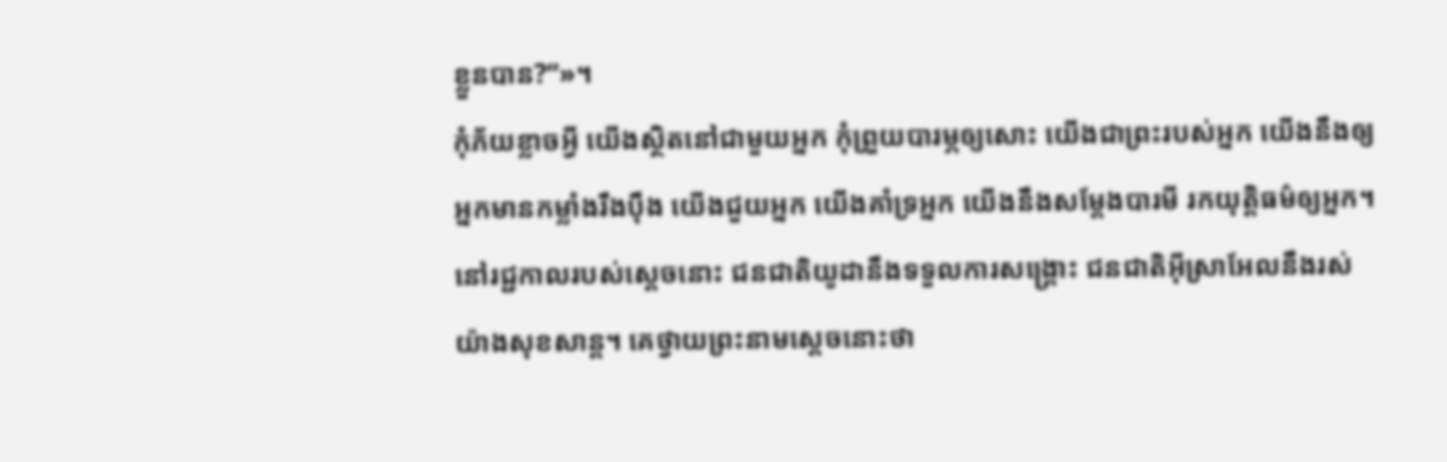ខ្លួនបាន?”»។
កុំភ័យខ្លាចអ្វី យើងស្ថិតនៅជាមួយអ្នក កុំព្រួយបារម្ភឲ្យសោះ យើងជាព្រះរបស់អ្នក យើងនឹងឲ្យអ្នកមានកម្លាំងរឹងប៉ឹង យើងជួយអ្នក យើងគាំទ្រអ្នក យើងនឹងសម្តែងបារមី រកយុត្តិធម៌ឲ្យអ្នក។
នៅរជ្ជកាលរបស់ស្ដេចនោះ ជនជាតិយូដានឹងទទួលការសង្គ្រោះ ជនជាតិអ៊ីស្រាអែលនឹងរស់យ៉ាងសុខសាន្ត។ គេថ្វាយព្រះនាមស្ដេចនោះថា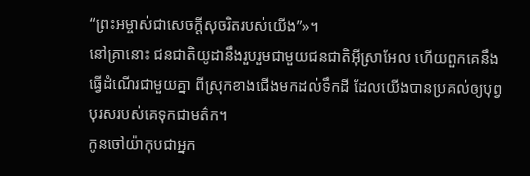“ព្រះអម្ចាស់ជាសេចក្ដីសុចរិតរបស់យើង”»។
នៅគ្រានោះ ជនជាតិយូដានឹងរួបរួមជាមួយជនជាតិអ៊ីស្រាអែល ហើយពួកគេនឹងធ្វើដំណើរជាមួយគ្នា ពីស្រុកខាងជើងមកដល់ទឹកដី ដែលយើងបានប្រគល់ឲ្យបុព្វបុរសរបស់គេទុកជាមត៌ក។
កូនចៅយ៉ាកុបជាអ្នក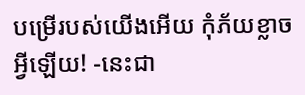បម្រើរបស់យើងអើយ កុំភ័យខ្លាចអ្វីឡើយ! -នេះជា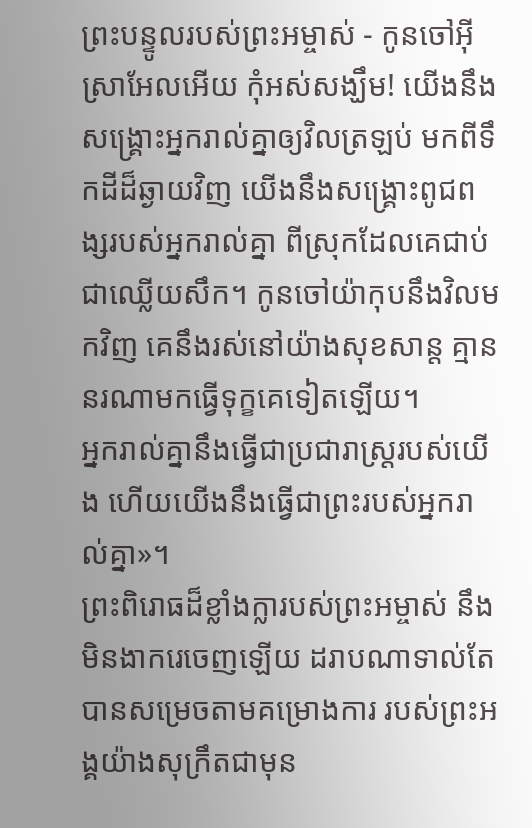ព្រះបន្ទូលរបស់ព្រះអម្ចាស់ - កូនចៅអ៊ីស្រាអែលអើយ កុំអស់សង្ឃឹម! យើងនឹងសង្គ្រោះអ្នករាល់គ្នាឲ្យវិលត្រឡប់ មកពីទឹកដីដ៏ឆ្ងាយវិញ យើងនឹងសង្គ្រោះពូជពង្សរបស់អ្នករាល់គ្នា ពីស្រុកដែលគេជាប់ជាឈ្លើយសឹក។ កូនចៅយ៉ាកុបនឹងវិលមកវិញ គេនឹងរស់នៅយ៉ាងសុខសាន្ត គ្មាននរណាមកធ្វើទុក្ខគេទៀតឡើយ។
អ្នករាល់គ្នានឹងធ្វើជាប្រជារាស្ត្ររបស់យើង ហើយយើងនឹងធ្វើជាព្រះរបស់អ្នករាល់គ្នា»។
ព្រះពិរោធដ៏ខ្លាំងក្លារបស់ព្រះអម្ចាស់ នឹងមិនងាករេចេញឡើយ ដរាបណាទាល់តែបានសម្រេចតាមគម្រោងការ របស់ព្រះអង្គយ៉ាងសុក្រឹតជាមុន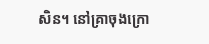សិន។ នៅគ្រាចុងក្រោ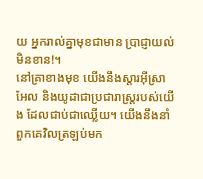យ អ្នករាល់គ្នាមុខជាមាន ប្រាជ្ញាយល់មិនខាន!។
នៅគ្រាខាងមុខ យើងនឹងស្ដារអ៊ីស្រាអែល និងយូដាជាប្រជារាស្ត្ររបស់យើង ដែលជាប់ជាឈ្លើយ។ យើងនឹងនាំពួកគេវិលត្រឡប់មក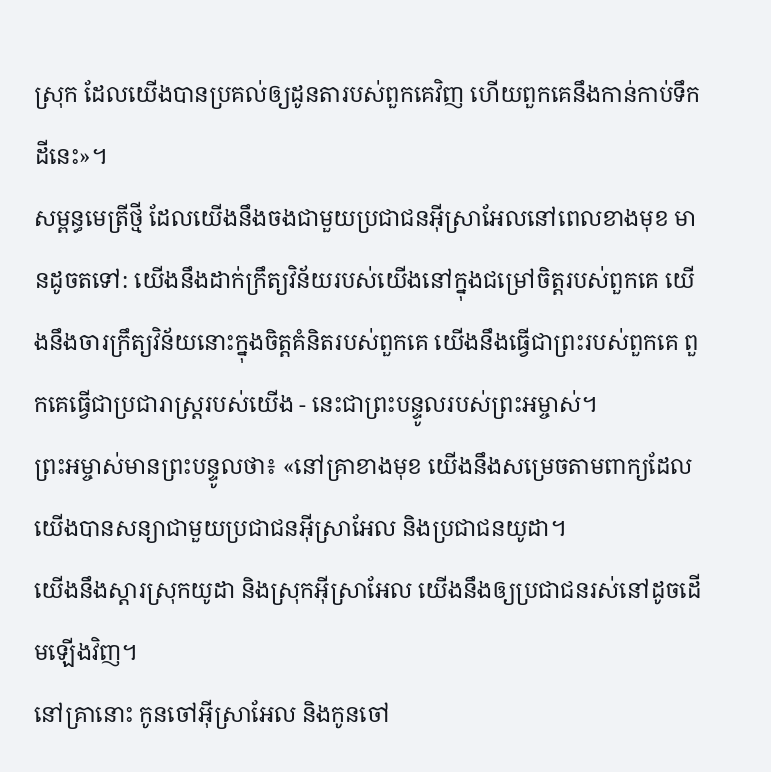ស្រុក ដែលយើងបានប្រគល់ឲ្យដូនតារបស់ពួកគេវិញ ហើយពួកគេនឹងកាន់កាប់ទឹកដីនេះ»។
សម្ពន្ធមេត្រីថ្មី ដែលយើងនឹងចងជាមួយប្រជាជនអ៊ីស្រាអែលនៅពេលខាងមុខ មានដូចតទៅ: យើងនឹងដាក់ក្រឹត្យវិន័យរបស់យើងនៅក្នុងជម្រៅចិត្តរបស់ពួកគេ យើងនឹងចារក្រឹត្យវិន័យនោះក្នុងចិត្តគំនិតរបស់ពួកគេ យើងនឹងធ្វើជាព្រះរបស់ពួកគេ ពួកគេធ្វើជាប្រជារាស្ត្ររបស់យើង - នេះជាព្រះបន្ទូលរបស់ព្រះអម្ចាស់។
ព្រះអម្ចាស់មានព្រះបន្ទូលថា៖ «នៅគ្រាខាងមុខ យើងនឹងសម្រេចតាមពាក្យដែលយើងបានសន្យាជាមួយប្រជាជនអ៊ីស្រាអែល និងប្រជាជនយូដា។
យើងនឹងស្ដារស្រុកយូដា និងស្រុកអ៊ីស្រាអែល យើងនឹងឲ្យប្រជាជនរស់នៅដូចដើមឡើងវិញ។
នៅគ្រានោះ កូនចៅអ៊ីស្រាអែល និងកូនចៅ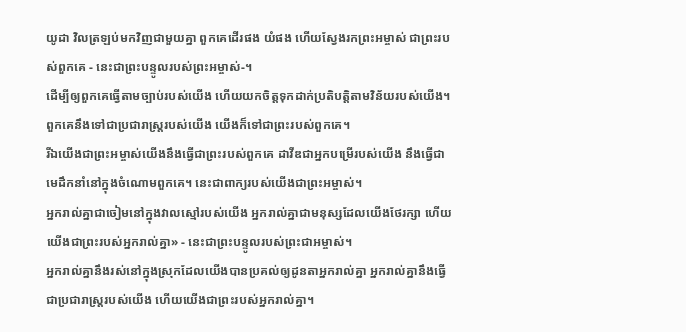យូដា វិលត្រឡប់មកវិញជាមួយគ្នា ពួកគេដើរផង យំផង ហើយស្វែងរកព្រះអម្ចាស់ ជាព្រះរបស់ពួកគេ - នេះជាព្រះបន្ទូលរបស់ព្រះអម្ចាស់-។
ដើម្បីឲ្យពួកគេធ្វើតាមច្បាប់របស់យើង ហើយយកចិត្តទុកដាក់ប្រតិបត្តិតាមវិន័យរបស់យើង។ ពួកគេនឹងទៅជាប្រជារាស្ត្ររបស់យើង យើងក៏ទៅជាព្រះរបស់ពួកគេ។
រីឯយើងជាព្រះអម្ចាស់យើងនឹងធ្វើជាព្រះរបស់ពួកគេ ដាវីឌជាអ្នកបម្រើរបស់យើង នឹងធ្វើជាមេដឹកនាំនៅក្នុងចំណោមពួកគេ។ នេះជាពាក្យរបស់យើងជាព្រះអម្ចាស់។
អ្នករាល់គ្នាជាចៀមនៅក្នុងវាលស្មៅរបស់យើង អ្នករាល់គ្នាជាមនុស្សដែលយើងថែរក្សា ហើយយើងជាព្រះរបស់អ្នករាល់គ្នា» - នេះជាព្រះបន្ទូលរបស់ព្រះជាអម្ចាស់។
អ្នករាល់គ្នានឹងរស់នៅក្នុងស្រុកដែលយើងបានប្រគល់ឲ្យដូនតាអ្នករាល់គ្នា អ្នករាល់គ្នានឹងធ្វើជាប្រជារាស្ត្ររបស់យើង ហើយយើងជាព្រះរបស់អ្នករាល់គ្នា។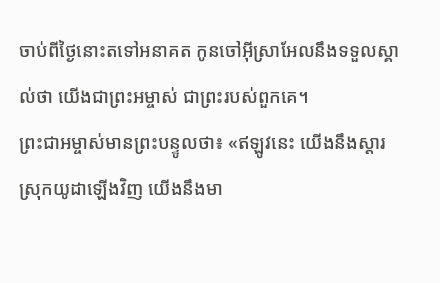ចាប់ពីថ្ងៃនោះតទៅអនាគត កូនចៅអ៊ីស្រាអែលនឹងទទួលស្គាល់ថា យើងជាព្រះអម្ចាស់ ជាព្រះរបស់ពួកគេ។
ព្រះជាអម្ចាស់មានព្រះបន្ទូលថា៖ «ឥឡូវនេះ យើងនឹងស្ដារស្រុកយូដាឡើងវិញ យើងនឹងមា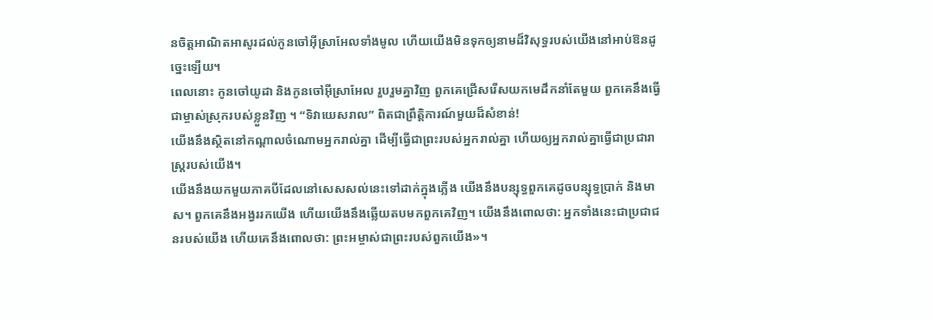នចិត្តអាណិតអាសូរដល់កូនចៅអ៊ីស្រាអែលទាំងមូល ហើយយើងមិនទុកឲ្យនាមដ៏វិសុទ្ធរបស់យើងនៅអាប់ឱនដូច្នេះឡើយ។
ពេលនោះ កូនចៅយូដា និងកូនចៅអ៊ីស្រាអែល រួបរួមគ្នាវិញ ពួកគេជ្រើសរើសយកមេដឹកនាំតែមួយ ពួកគេនឹងធ្វើជាម្ចាស់ស្រុករបស់ខ្លួនវិញ ។ “ទិវាយេសរាល” ពិតជាព្រឹត្តិការណ៍មួយដ៏សំខាន់!
យើងនឹងស្ថិតនៅកណ្ដាលចំណោមអ្នករាល់គ្នា ដើម្បីធ្វើជាព្រះរបស់អ្នករាល់គ្នា ហើយឲ្យអ្នករាល់គ្នាធ្វើជាប្រជារាស្ត្ររបស់យើង។
យើងនឹងយកមួយភាគបីដែលនៅសេសសល់នេះទៅដាក់ក្នុងភ្លើង យើងនឹងបន្សុទ្ធពួកគេដូចបន្សុទ្ធប្រាក់ និងមាស។ ពួកគេនឹងអង្វររកយើង ហើយយើងនឹងឆ្លើយតបមកពួកគេវិញ។ យើងនឹងពោលថា: អ្នកទាំងនេះជាប្រជាជនរបស់យើង ហើយគេនឹងពោលថា: ព្រះអម្ចាស់ជាព្រះរបស់ពួកយើង»។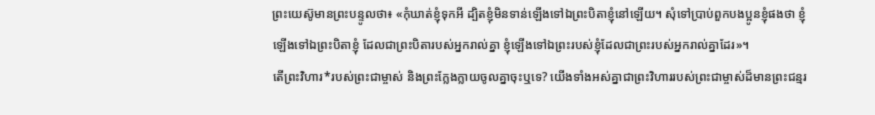ព្រះយេស៊ូមានព្រះបន្ទូលថា៖ «កុំឃាត់ខ្ញុំទុកអី ដ្បិតខ្ញុំមិនទាន់ឡើងទៅឯព្រះបិតាខ្ញុំនៅឡើយ។ សុំទៅប្រាប់ពួកបងប្អូនខ្ញុំផងថា ខ្ញុំឡើងទៅឯព្រះបិតាខ្ញុំ ដែលជាព្រះបិតារបស់អ្នករាល់គ្នា ខ្ញុំឡើងទៅឯព្រះរបស់ខ្ញុំដែលជាព្រះរបស់អ្នករាល់គ្នាដែរ»។
តើព្រះវិហារ*របស់ព្រះជាម្ចាស់ និងព្រះក្លែងក្លាយចូលគ្នាចុះឬទេ? យើងទាំងអស់គ្នាជាព្រះវិហាររបស់ព្រះជាម្ចាស់ដ៏មានព្រះជន្មរ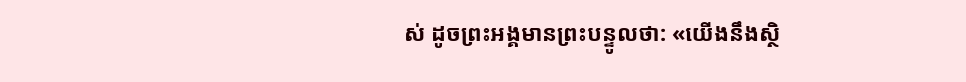ស់ ដូចព្រះអង្គមានព្រះបន្ទូលថា: «យើងនឹងស្ថិ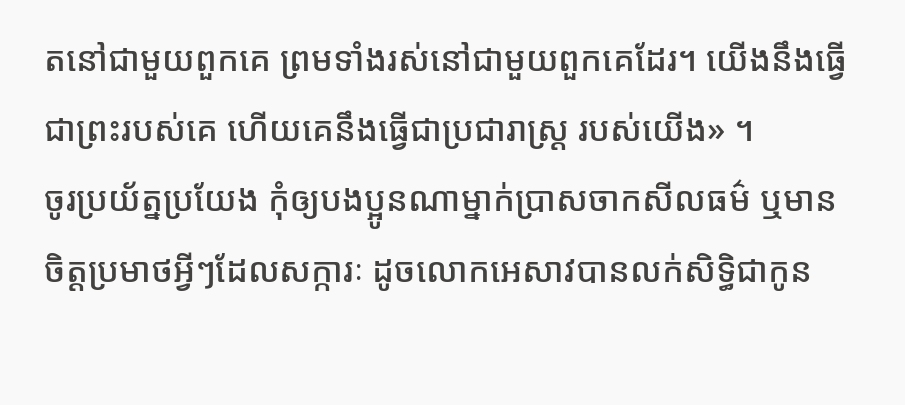តនៅជាមួយពួកគេ ព្រមទាំងរស់នៅជាមួយពួកគេដែរ។ យើងនឹងធ្វើជាព្រះរបស់គេ ហើយគេនឹងធ្វើជាប្រជារាស្ដ្រ របស់យើង» ។
ចូរប្រយ័ត្នប្រយែង កុំឲ្យបងប្អូនណាម្នាក់ប្រាសចាកសីលធម៌ ឬមានចិត្តប្រមាថអ្វីៗដែលសក្ការៈ ដូចលោកអេសាវបានលក់សិទ្ធិជាកូន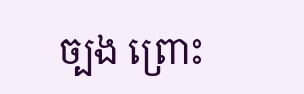ច្បង ព្រោះ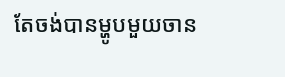តែចង់បានម្ហូបមួយចាន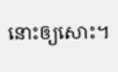នោះឲ្យសោះ។